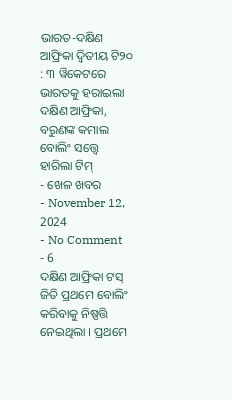ଭାରତ-ଦକ୍ଷିଣ ଆଫ୍ରିକା ଦ୍ବିତୀୟ ଟି୨୦ : ୩ ୱିକେଟରେ ଭାରତକୁ ହରାଇଲା ଦକ୍ଷିଣ ଆଫ୍ରିକା, ବରୁଣଙ୍କ କମାଲ ବୋଲିଂ ସତ୍ତ୍ବେ ହାରିଲା ଟିମ୍
- ଖେଳ ଖବର
- November 12, 2024
- No Comment
- 6
ଦକ୍ଷିଣ ଆଫ୍ରିକା ଟସ୍ ଜିତି ପ୍ରଥମେ ବୋଲିଂ କରିବାକୁ ନିଷ୍ପତ୍ତି ନେଇଥିଲା । ପ୍ରଥମେ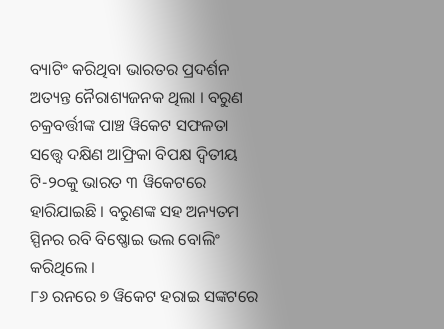ବ୍ୟାଟିଂ କରିଥିବା ଭାରତର ପ୍ରଦର୍ଶନ ଅତ୍ୟନ୍ତ ନୈରାଶ୍ୟଜନକ ଥିଲା । ବରୁଣ ଚକ୍ରବର୍ତ୍ତୀଙ୍କ ପାଞ୍ଚ ୱିକେଟ ସଫଳତା ସତ୍ତ୍ବେ ଦକ୍ଷିଣ ଆଫ୍ରିକା ବିପକ୍ଷ ଦ୍ବିତୀୟ ଟି-୨୦କୁ ଭାରତ ୩ ୱିକେଟରେ ହାରିଯାଇଛି । ବରୁଣଙ୍କ ସହ ଅନ୍ୟତମ ସ୍ପିନର ରବି ବିଷ୍ଣୋଇ ଭଲ ବୋଲିଂ କରିଥିଲେ ।
୮୬ ରନରେ ୭ ୱିକେଟ ହରାଇ ସଙ୍କଟରେ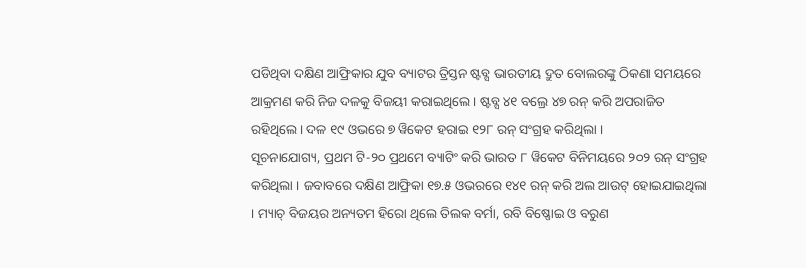ପଡିଥିବା ଦକ୍ଷିଣ ଆଫ୍ରିକାର ଯୁବ ବ୍ୟାଟର ତ୍ରିସ୍ତନ ଷ୍ଟବ୍ସ ଭାରତୀୟ ଦ୍ରୁତ ବୋଲରଙ୍କୁ ଠିକଣା ସମୟରେ ଆକ୍ରମଣ କରି ନିଜ ଦଳକୁ ବିଜୟୀ କରାଇଥିଲେ । ଷ୍ଟବ୍ସ ୪୧ ବଲ୍ରେ ୪୭ ରନ୍ କରି ଅପରାଜିତ ରହିଥିଲେ । ଦଳ ୧୯ ଓଭରେ ୭ ୱିକେଟ ହରାଇ ୧୨୮ ରନ୍ ସଂଗ୍ରହ କରିଥିଲା ।
ସୂଚନାଯୋଗ୍ୟ, ପ୍ରଥମ ଟି-୨୦ ପ୍ରଥମେ ବ୍ୟାଟିଂ କରି ଭାରତ ୮ ୱିକେଟ ବିନିମୟରେ ୨୦୨ ରନ୍ ସଂଗ୍ରହ କରିଥିଲା । ଜବାବରେ ଦକ୍ଷିଣ ଆଫ୍ରିକା ୧୭.୫ ଓଭରରେ ୧୪୧ ରନ୍ କରି ଅଲ ଆଉଟ୍ ହୋଇଯାଇଥିଲା । ମ୍ୟାଚ୍ ବିଜୟର ଅନ୍ୟତମ ହିରୋ ଥିଲେ ତିଲକ ବର୍ମା, ରବି ବିଷ୍ଣୋଇ ଓ ବରୁଣ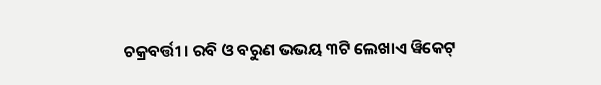ଚକ୍ରବର୍ତ୍ତୀ । ରବି ଓ ବରୁଣ ଭଭୟ ୩ଟି ଲେଖାଏ ୱିକେଟ୍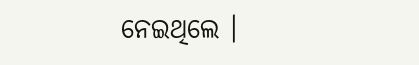ନେଇଥିଲେ ।